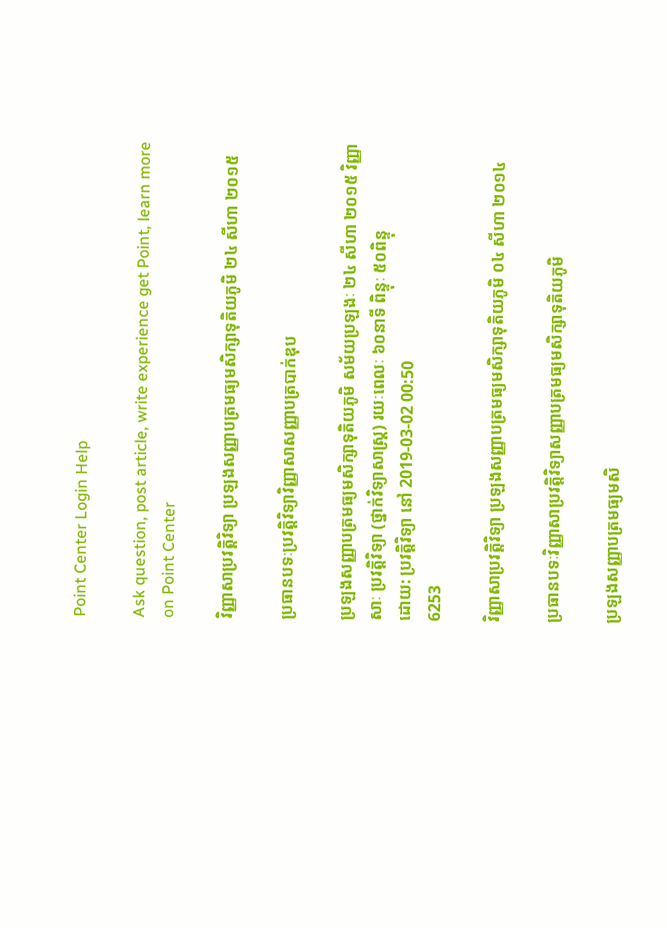Point Center Login Help

Ask question, post article, write experience get Point, learn more on Point Center

វិញ្ញាសាប្រវត្តិវិទ្យា ប្រឡងសញ្ញាបត្រមធ្យមសិក្សាទុតិយភូមិ ២៤ សីហា ២០១៥

ប្រធានបទៈប្រវត្តិវិទ្យាវិញ្ញាសាសញ្ញាបត្របាក់ឌុប

ប្រឡងសញ្ញាបត្រមធ្យមសិក្សាទុតិយភូមិ សម័យប្រឡងៈ ២៤ សីហា ២០១៥ វិញ្ញាសាៈ ប្រវត្តិវិទ្យា (ថ្នាក់វិទ្យាសាស្ត្រ) រយៈពេលៈ ៦០នាទី ពិន្ទុៈ ៥០ពិន្ទុ
ដោយ: ប្រវត្តិវិទ្យា នៅ 2019-03-02 00:50
6253

វិញ្ញាសាប្រវត្តិវិទ្យា ប្រឡងសញ្ញាបត្រមធ្យមសិក្សាទុតិយភូមិ ០៤ សីហា ២០១៤

ប្រធានបទៈវិញ្ញាសាប្រវត្តិវិទ្យាសញ្ញាបត្រមធ្យមសិក្សាទុតិយភូមិ

ប្រឡងសញ្ញាបត្រមធ្យមសិ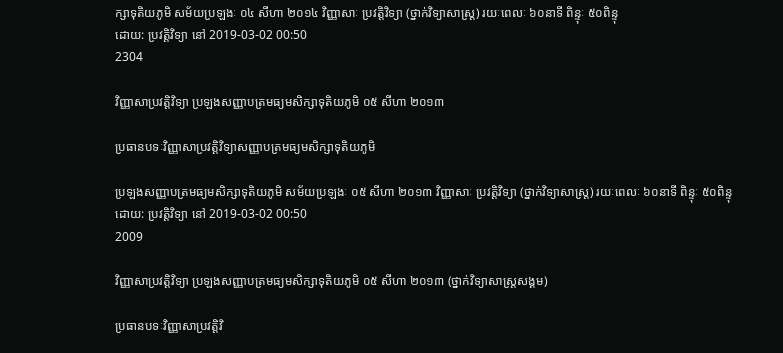ក្សាទុតិយភូមិ សម័យប្រឡងៈ ០៤ សីហា ២០១៤ វិញ្ញាសាៈ ប្រវត្តិវិទ្យា (ថ្នាក់វិទ្យាសាស្ត្រ) រយៈពេលៈ ៦០នាទី ពិន្ទុៈ ៥០ពិន្ទុ
ដោយ: ប្រវត្តិវិទ្យា នៅ 2019-03-02 00:50
2304

វិញ្ញាសាប្រវត្តិវិទ្យា ប្រឡងសញ្ញាបត្រមធ្យមសិក្សាទុតិយភូមិ ០៥ សីហា ២០១៣

ប្រធានបទៈវិញ្ញាសាប្រវត្តិវិទ្យាសញ្ញាបត្រមធ្យមសិក្សាទុតិយភូមិ

ប្រឡងសញ្ញាបត្រមធ្យមសិក្សាទុតិយភូមិ សម័យប្រឡងៈ ០៥ សីហា ២០១៣ វិញ្ញាសាៈ ប្រវត្តិវិទ្យា (ថ្នាក់វិទ្យាសាស្ត្រ) រយៈពេលៈ ៦០នាទី ពិន្ទុៈ ៥០ពិន្ទុ
ដោយ: ប្រវត្តិវិទ្យា នៅ 2019-03-02 00:50
2009

វិញ្ញាសាប្រវត្តិវិទ្យា ប្រឡងសញ្ញាបត្រមធ្យមសិក្សាទុតិយភូមិ ០៥ សីហា ២០១៣ (ថ្នាក់វិទ្យាសាស្ត្រសង្គម)

ប្រធានបទៈវិញ្ញាសាប្រវត្តិវិ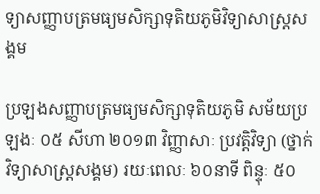ទ្យាសញ្ញាបត្រមធ្យមសិក្សាទុតិយភូមិវិទ្យាសាស្ត្រសង្គម

ប្រឡងសញ្ញាបត្រមធ្យមសិក្សាទុតិយភូមិ សម័យប្រឡងៈ ០៥ សីហា ២០១៣ វិញ្ញាសាៈ ប្រវត្តិវិទ្យា (ថ្នាក់វិទ្យាសាស្ត្រសង្គម) រយៈពេលៈ ៦០នាទី ពិន្ទុៈ ៥០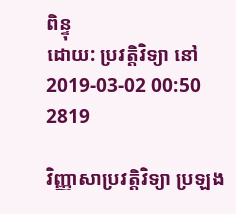ពិន្ទុ
ដោយ: ប្រវត្តិវិទ្យា នៅ 2019-03-02 00:50
2819

វិញ្ញាសាប្រវត្តិវិទ្យា ប្រឡង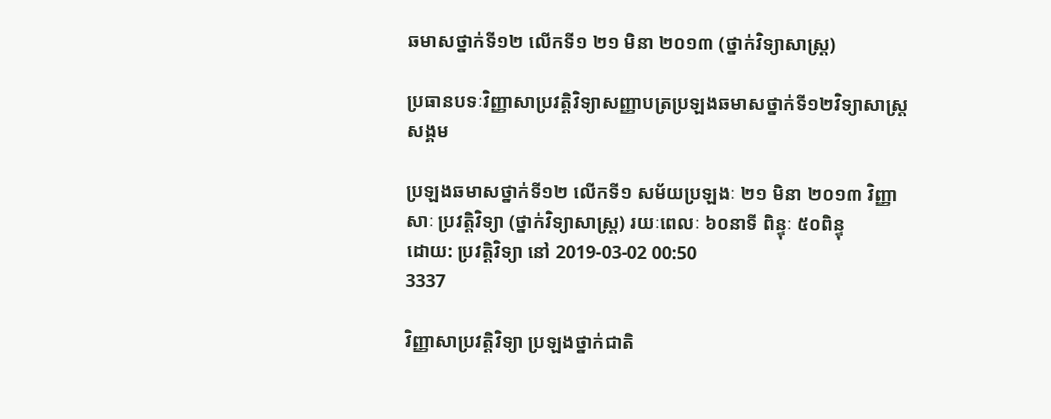ឆមាសថ្នាក់ទី១២ លើកទី១ ២១ មិនា ២០១៣ (ថ្នាក់វិទ្យាសាស្ត្រ)

ប្រធានបទៈវិញ្ញាសាប្រវត្តិវិទ្យាសញ្ញាបត្រប្រឡងឆមាសថ្នាក់ទី១២វិទ្យាសាស្ត្រសង្គម

ប្រឡងឆមាសថ្នាក់ទី១២ លើកទី១ សម័យប្រឡងៈ ២១ មិនា ២០១៣ វិញ្ញាសាៈ ប្រវត្តិវិទ្យា (ថ្នាក់វិទ្យាសាស្ត្រ) រយៈពេលៈ ៦០នាទី ពិន្ទុៈ ៥០ពិន្ទុ
ដោយ: ប្រវត្តិវិទ្យា នៅ 2019-03-02 00:50
3337

វិញ្ញាសាប្រវត្តិវិទ្យា ប្រឡងថ្នាក់ជាតិ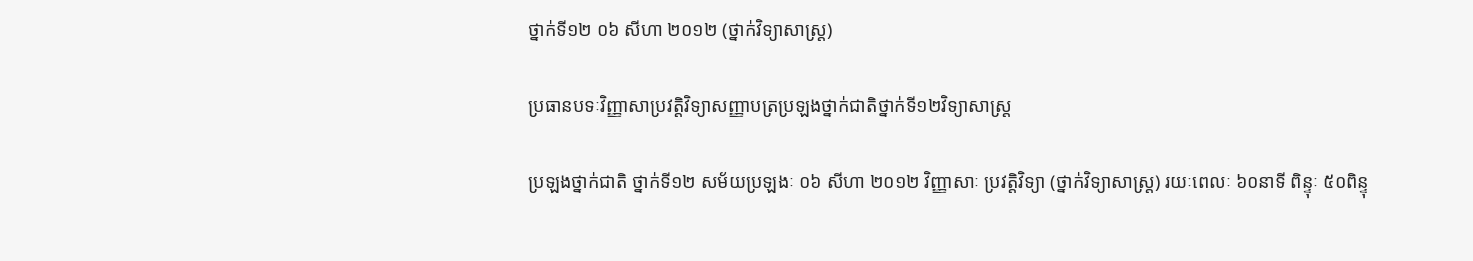ថ្នាក់ទី១២ ០៦ សីហា ២០១២ (ថ្នាក់វិទ្យាសាស្ត្រ)

ប្រធានបទៈវិញ្ញាសាប្រវត្តិវិទ្យាសញ្ញាបត្រប្រឡងថ្នាក់ជាតិថ្នាក់ទី១២វិទ្យាសាស្ត្រ

ប្រឡងថ្នាក់ជាតិ ថ្នាក់ទី១២ សម័យប្រឡងៈ ០៦ សីហា ២០១២ វិញ្ញាសាៈ ប្រវត្តិវិទ្យា (ថ្នាក់វិទ្យាសាស្ត្រ) រយៈពេលៈ ៦០នាទី ពិន្ទុៈ ៥០ពិន្ទុ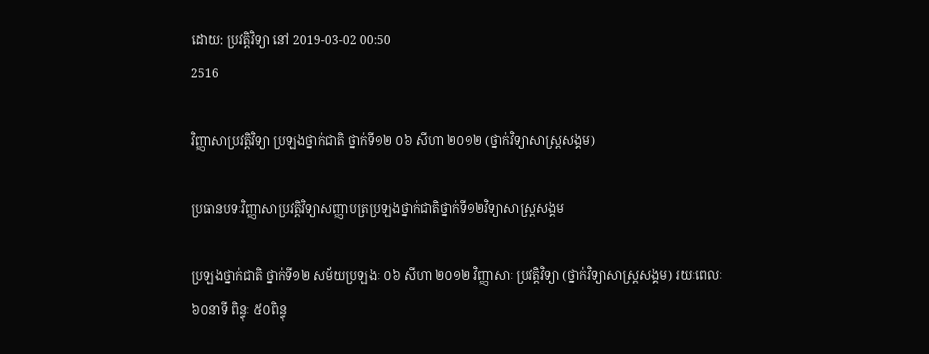ដោយ: ប្រវត្តិវិទ្យា នៅ 2019-03-02 00:50
2516

វិញ្ញាសាប្រវត្តិវិទ្យា ប្រឡងថ្នាក់ជាតិ ថ្នាក់ទី១២ ០៦ សីហា ២០១២ (ថ្នាក់វិទ្យាសាស្ត្រសង្គម)

ប្រធានបទៈវិញ្ញាសាប្រវត្តិវិទ្យាសញ្ញាបត្រប្រឡងថ្នាក់ជាតិថ្នាក់ទី១២វិទ្យាសាស្ត្រសង្គម

ប្រឡងថ្នាក់ជាតិ ថ្នាក់ទី១២ សម័យប្រឡងៈ ០៦ សីហា ២០១២ វិញ្ញាសាៈ ប្រវត្តិវិទ្យា (ថ្នាក់វិទ្យាសាស្ត្រសង្គម) រយៈពេលៈ ៦០នាទី ពិន្ទុៈ ៥០ពិន្ទុ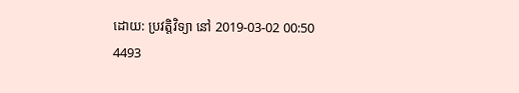ដោយ: ប្រវត្តិវិទ្យា នៅ 2019-03-02 00:50
4493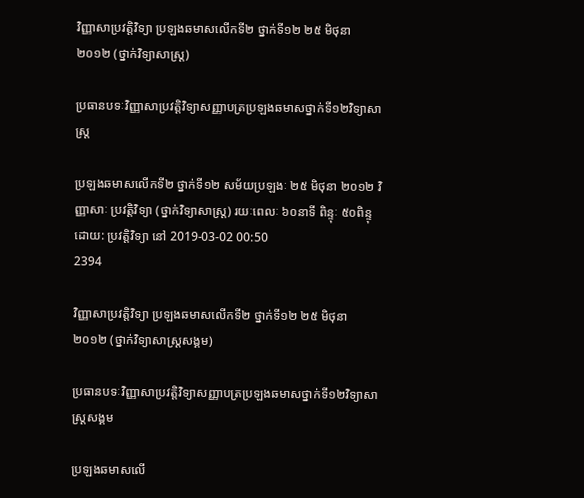វិញ្ញាសាប្រវត្តិវិទ្យា ប្រឡងឆមាសលើកទី២ ថ្នាក់ទី១២ ២៥ មិថុនា ២០១២ (ថ្នាក់វិទ្យាសាស្ត្រ)

ប្រធានបទៈវិញ្ញាសាប្រវត្តិវិទ្យាសញ្ញាបត្រប្រឡងឆមាសថ្នាក់ទី១២វិទ្យាសាស្ត្រ

ប្រឡងឆមាសលើកទី២ ថ្នាក់ទី១២ សម័យប្រឡងៈ ២៥ មិថុនា ២០១២ វិញ្ញាសាៈ ប្រវត្តិវិទ្យា (ថ្នាក់វិទ្យាសាស្ត្រ) រយៈពេលៈ ៦០នាទី ពិន្ទុៈ ៥០ពិន្ទុ
ដោយ: ប្រវត្តិវិទ្យា នៅ 2019-03-02 00:50
2394

វិញ្ញាសាប្រវត្តិវិទ្យា ប្រឡងឆមាសលើកទី២ ថ្នាក់ទី១២ ២៥ មិថុនា ២០១២ (ថ្នាក់វិទ្យាសាស្ត្រសង្គម)

ប្រធានបទៈវិញ្ញាសាប្រវត្តិវិទ្យាសញ្ញាបត្រប្រឡងឆមាសថ្នាក់ទី១២វិទ្យាសាស្ត្រសង្គម

ប្រឡងឆមាសលើ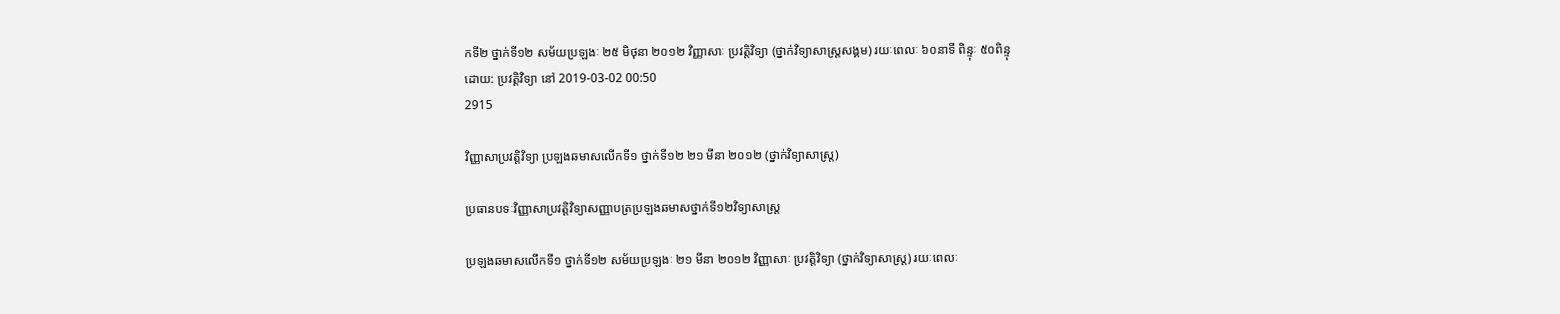កទី២ ថ្នាក់ទី១២ សម័យប្រឡងៈ ២៥ មិថុនា ២០១២ វិញ្ញាសាៈ ប្រវត្តិវិទ្យា (ថ្នាក់វិទ្យាសាស្ត្រសង្គម) រយៈពេលៈ ៦០នាទី ពិន្ទុៈ ៥០ពិន្ទុ
ដោយ: ប្រវត្តិវិទ្យា នៅ 2019-03-02 00:50
2915

វិញ្ញាសាប្រវត្តិវិទ្យា ប្រឡងឆមាសលើកទី១ ថ្នាក់ទី១២ ២១ មីនា ២០១២ (ថ្នាក់វិទ្យាសាស្ត្រ)

ប្រធានបទៈវិញ្ញាសាប្រវត្តិវិទ្យាសញ្ញាបត្រប្រឡងឆមាសថ្នាក់ទី១២វិទ្យាសាស្ត្រ

ប្រឡងឆមាសលើកទី១ ថ្នាក់ទី១២ សម័យប្រឡងៈ ២១ មីនា ២០១២ វិញ្ញាសាៈ ប្រវត្តិវិទ្យា (ថ្នាក់វិទ្យាសាស្ត្រ) រយៈពេលៈ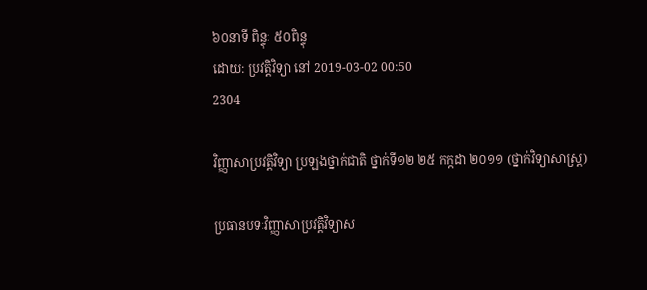៦០នាទី ពិន្ទុៈ ៥០ពិន្ទុ
ដោយ: ប្រវត្តិវិទ្យា នៅ 2019-03-02 00:50
2304

វិញ្ញាសាប្រវត្តិវិទ្យា ប្រឡងថ្នាក់ជាតិ ថ្នាក់ទី១២ ២៥ កក្កដា ២០១១ (ថ្នាក់វិទ្យាសាស្ត្រ)

ប្រធានបទៈវិញ្ញាសាប្រវត្តិវិទ្យាស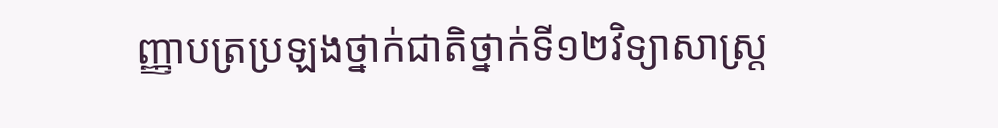ញ្ញាបត្រប្រឡងថ្នាក់ជាតិថ្នាក់ទី១២វិទ្យាសាស្ត្រ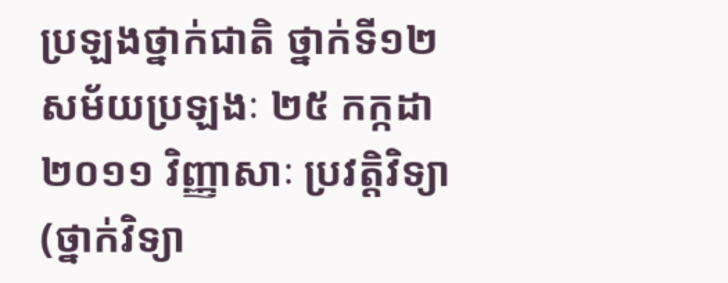ប្រឡងថ្នាក់ជាតិ ថ្នាក់ទី១២ សម័យប្រឡងៈ ២៥ កក្កដា ២០១១ វិញ្ញាសាៈ ប្រវត្តិវិទ្យា (ថ្នាក់វិទ្យា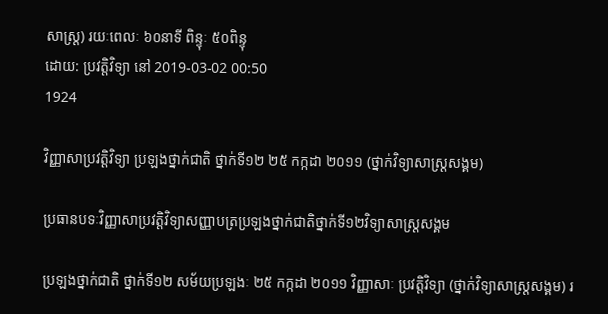សាស្ត្រ) រយៈពេលៈ ៦០នាទី ពិន្ទុៈ ៥០ពិន្ទុ
ដោយ: ប្រវត្តិវិទ្យា នៅ 2019-03-02 00:50
1924

វិញ្ញាសាប្រវត្តិវិទ្យា ប្រឡងថ្នាក់ជាតិ ថ្នាក់ទី១២ ២៥ កក្កដា ២០១១ (ថ្នាក់វិទ្យាសាស្ត្រសង្គម)

ប្រធានបទៈវិញ្ញាសាប្រវត្តិវិទ្យាសញ្ញាបត្រប្រឡងថ្នាក់ជាតិថ្នាក់ទី១២វិទ្យាសាស្ត្រសង្គម

ប្រឡងថ្នាក់ជាតិ ថ្នាក់ទី១២ សម័យប្រឡងៈ ២៥ កក្កដា ២០១១ វិញ្ញាសាៈ ប្រវត្តិវិទ្យា (ថ្នាក់វិទ្យាសាស្ត្រសង្គម) រ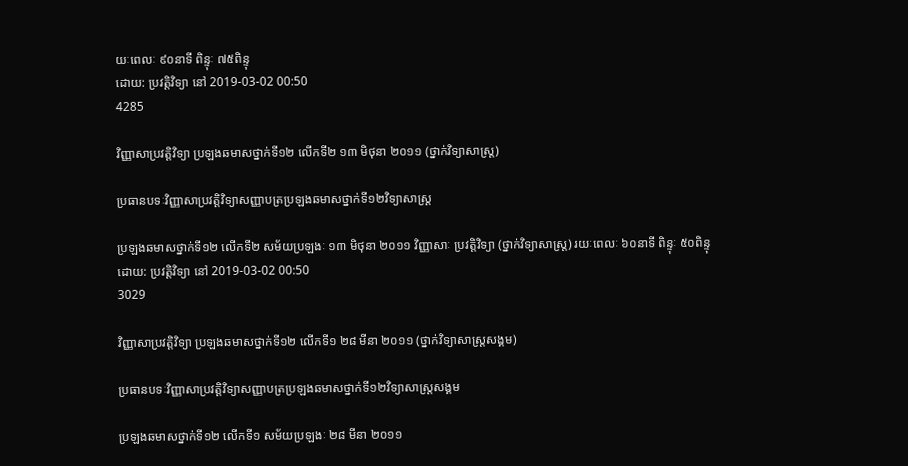យៈពេលៈ ៩០នាទី ពិន្ទុៈ ៧៥ពិន្ទុ
ដោយ: ប្រវត្តិវិទ្យា នៅ 2019-03-02 00:50
4285

វិញ្ញាសាប្រវត្តិវិទ្យា ប្រឡងឆមាសថ្នាក់ទី១២ លើកទី២ ១៣ មិថុនា ២០១១ (ថ្នាក់វិទ្យាសាស្ត្រ)

ប្រធានបទៈវិញ្ញាសាប្រវត្តិវិទ្យាសញ្ញាបត្រប្រឡងឆមាសថ្នាក់ទី១២វិទ្យាសាស្ត្រ

ប្រឡងឆមាសថ្នាក់ទី១២ លើកទី២ សម័យប្រឡងៈ ១៣ មិថុនា ២០១១ វិញ្ញាសាៈ ប្រវត្តិវិទ្យា (ថ្នាក់វិទ្យាសាស្ត្រ) រយៈពេលៈ ៦០នាទី ពិន្ទុៈ ៥០ពិន្ទុ
ដោយ: ប្រវត្តិវិទ្យា នៅ 2019-03-02 00:50
3029

វិញ្ញាសាប្រវត្តិវិទ្យា ប្រឡងឆមាសថ្នាក់ទី១២ លើកទី១ ២៨ មីនា ២០១១ (ថ្នាក់វិទ្យាសាស្ត្រសង្គម)

ប្រធានបទៈវិញ្ញាសាប្រវត្តិវិទ្យាសញ្ញាបត្រប្រឡងឆមាសថ្នាក់ទី១២វិទ្យាសាស្ត្រសង្គម

ប្រឡងឆមាសថ្នាក់ទី១២ លើកទី១ សម័យប្រឡងៈ ២៨ មីនា ២០១១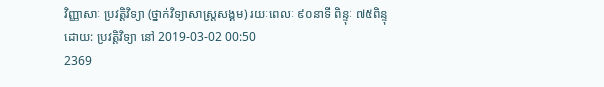វិញ្ញាសាៈ ប្រវត្តិវិទ្យា (ថ្នាក់វិទ្យាសាស្ត្រសង្គម) រយៈពេលៈ ៩០នាទី ពិន្ទុៈ ៧៥ពិន្ទុ
ដោយ: ប្រវត្តិវិទ្យា នៅ 2019-03-02 00:50
2369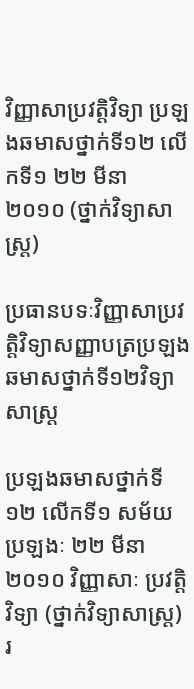វិញ្ញាសាប្រវត្តិវិទ្យា ប្រឡងឆមាសថ្នាក់ទី១២ លើកទី១ ២២ មីនា ២០១០ (ថ្នាក់វិទ្យាសាស្ត្រ)

ប្រធានបទៈវិញ្ញាសាប្រវត្តិវិទ្យាសញ្ញាបត្រប្រឡងឆមាសថ្នាក់ទី១២វិទ្យាសាស្ត្រ

ប្រឡងឆមាសថ្នាក់ទី១២ លើកទី១ សម័យប្រឡងៈ ២២ មីនា ២០១០ វិញ្ញាសាៈ ប្រវត្តិវិទ្យា (ថ្នាក់វិទ្យាសាស្ត្រ) រ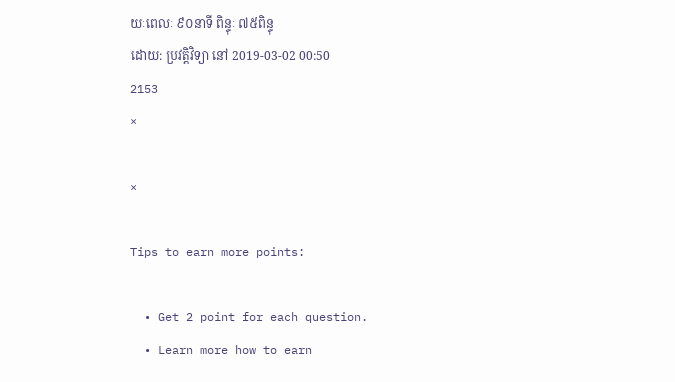យៈពេលៈ ៩០នាទី ពិន្ទុៈ ៧៥ពិន្ទុ
ដោយ: ប្រវត្តិវិទ្យា នៅ 2019-03-02 00:50
2153
×

×

Tips to earn more points:

  • Get 2 point for each question.
  • Learn more how to earn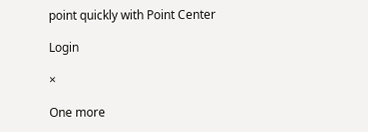point quickly with Point Center

Login

×

One more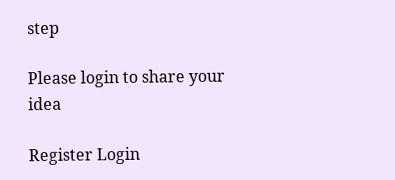step

Please login to share your idea

Register Login